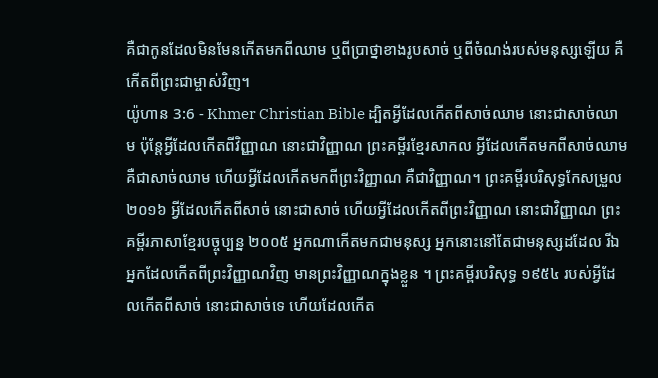គឺជាកូនដែលមិនមែនកើតមកពីឈាម ឬពីប្រាថ្នាខាងរូបសាច់ ឬពីចំណង់របស់មនុស្សឡើយ គឺកើតពីព្រះជាម្ចាស់វិញ។
យ៉ូហាន 3:6 - Khmer Christian Bible ដ្បិតអ្វីដែលកើតពីសាច់ឈាម នោះជាសាច់ឈាម ប៉ុន្ដែអ្វីដែលកើតពីវិញ្ញាណ នោះជាវិញ្ញាណ ព្រះគម្ពីរខ្មែរសាកល អ្វីដែលកើតមកពីសាច់ឈាម គឺជាសាច់ឈាម ហើយអ្វីដែលកើតមកពីព្រះវិញ្ញាណ គឺជាវិញ្ញាណ។ ព្រះគម្ពីរបរិសុទ្ធកែសម្រួល ២០១៦ អ្វីដែលកើតពីសាច់ នោះជាសាច់ ហើយអ្វីដែលកើតពីព្រះវិញ្ញាណ នោះជាវិញ្ញាណ ព្រះគម្ពីរភាសាខ្មែរបច្ចុប្បន្ន ២០០៥ អ្នកណាកើតមកជាមនុស្ស អ្នកនោះនៅតែជាមនុស្សដដែល រីឯអ្នកដែលកើតពីព្រះវិញ្ញាណវិញ មានព្រះវិញ្ញាណក្នុងខ្លួន ។ ព្រះគម្ពីរបរិសុទ្ធ ១៩៥៤ របស់អ្វីដែលកើតពីសាច់ នោះជាសាច់ទេ ហើយដែលកើត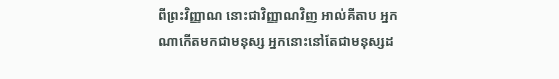ពីព្រះវិញ្ញាណ នោះជាវិញ្ញាណវិញ អាល់គីតាប អ្នកណាកើតមកជាមនុស្ស អ្នកនោះនៅតែជាមនុស្សដ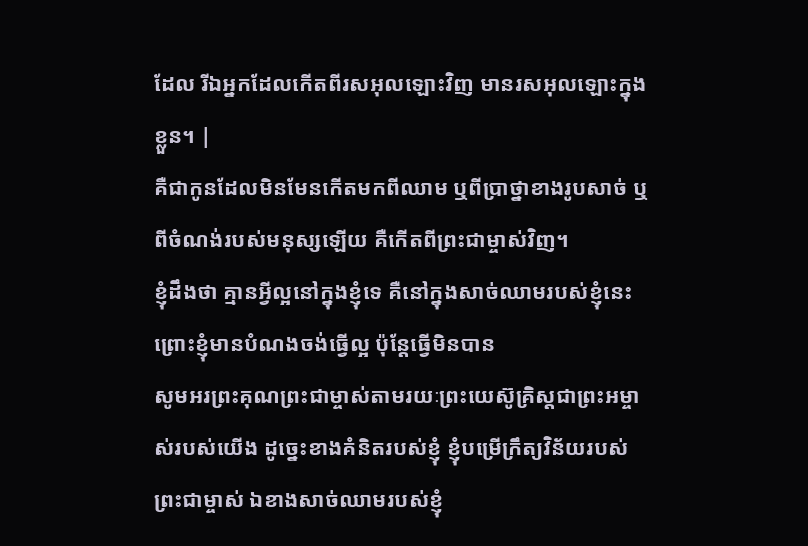ដែល រីឯអ្នកដែលកើតពីរសអុលឡោះវិញ មានរសអុលឡោះក្នុងខ្លួន។ |
គឺជាកូនដែលមិនមែនកើតមកពីឈាម ឬពីប្រាថ្នាខាងរូបសាច់ ឬពីចំណង់របស់មនុស្សឡើយ គឺកើតពីព្រះជាម្ចាស់វិញ។
ខ្ញុំដឹងថា គ្មានអ្វីល្អនៅក្នុងខ្ញុំទេ គឺនៅក្នុងសាច់ឈាមរបស់ខ្ញុំនេះ ព្រោះខ្ញុំមានបំណងចង់ធ្វើល្អ ប៉ុន្ដែធ្វើមិនបាន
សូមអរព្រះគុណព្រះជាម្ចាស់តាមរយៈព្រះយេស៊ូគ្រិស្ដជាព្រះអម្ចាស់របស់យើង ដូច្នេះខាងគំនិតរបស់ខ្ញុំ ខ្ញុំបម្រើក្រឹត្យវិន័យរបស់ព្រះជាម្ចាស់ ឯខាងសាច់ឈាមរបស់ខ្ញុំ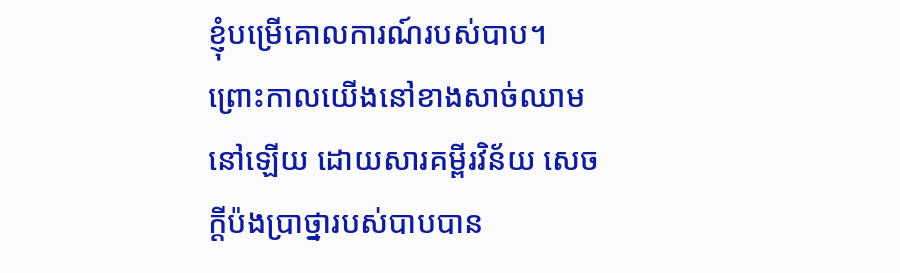ខ្ញុំបម្រើគោលការណ៍របស់បាប។
ព្រោះកាលយើងនៅខាងសាច់ឈាមនៅឡើយ ដោយសារគម្ពីរវិន័យ សេចក្ដីប៉ងប្រាថ្នារបស់បាបបាន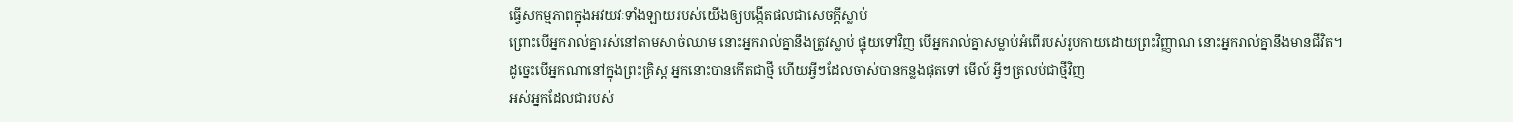ធ្វើសកម្មភាពក្នុងអវយវៈទាំងឡាយរបស់យើងឲ្យបង្កើតផលជាសេចក្ដីស្លាប់
ព្រោះបើអ្នករាល់គ្នារស់នៅតាមសាច់ឈាម នោះអ្នករាល់គ្នានឹងត្រូវស្លាប់ ផ្ទុយទៅវិញ បើអ្នករាល់គ្នាសម្លាប់អំពើរបស់រូបកាយដោយព្រះវិញ្ញាណ នោះអ្នករាល់គ្នានឹងមានជីវិត។
ដូច្នេះបើអ្នកណានៅក្នុងព្រះគ្រិស្ដ អ្នកនោះបានកើតជាថ្មី ហើយអ្វីៗដែលចាស់បានកន្លងផុតទៅ មើល៍ អ្វីៗត្រលប់ជាថ្មីវិញ
អស់អ្នកដែលជារបស់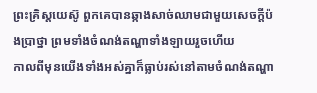ព្រះគ្រិស្ដយេស៊ូ ពួកគេបានឆ្កាងសាច់ឈាមជាមួយសេចក្តីប៉ងប្រាថ្នា ព្រមទាំងចំណង់តណ្ហាទាំងឡាយរួចហើយ
កាលពីមុនយើងទាំងអស់គ្នាក៏ធ្លាប់រស់នៅតាមចំណង់តណ្ហា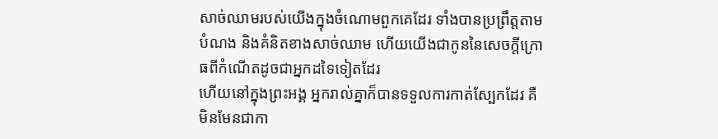សាច់ឈាមរបស់យើងក្នុងចំណោមពួកគេដែរ ទាំងបានប្រព្រឹត្ដតាមបំណង និងគំនិតខាងសាច់ឈាម ហើយយើងជាកូននៃសេចក្ដីក្រោធពីកំណើតដូចជាអ្នកដទៃទៀតដែរ
ហើយនៅក្នុងព្រះអង្គ អ្នករាល់គ្នាក៏បានទទួលការកាត់ស្បែកដែរ គឺមិនមែនជាកា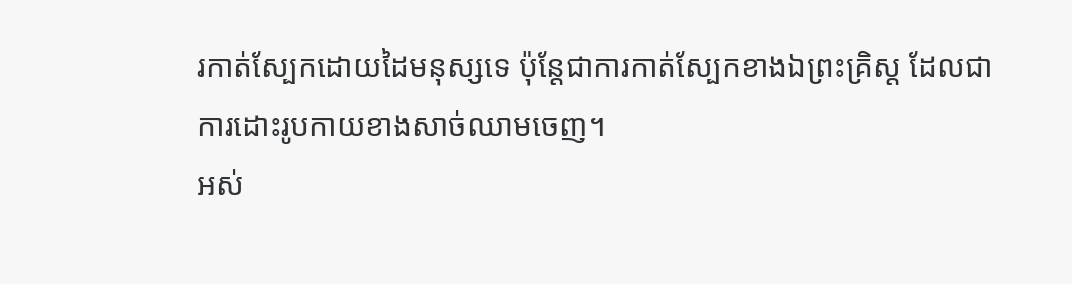រកាត់ស្បែកដោយដៃមនុស្សទេ ប៉ុន្ដែជាការកាត់ស្បែកខាងឯព្រះគ្រិស្ដ ដែលជាការដោះរូបកាយខាងសាច់ឈាមចេញ។
អស់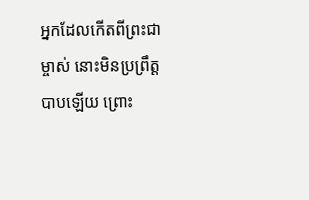អ្នកដែលកើតពីព្រះជាម្ចាស់ នោះមិនប្រព្រឹត្ដបាបឡើយ ព្រោះ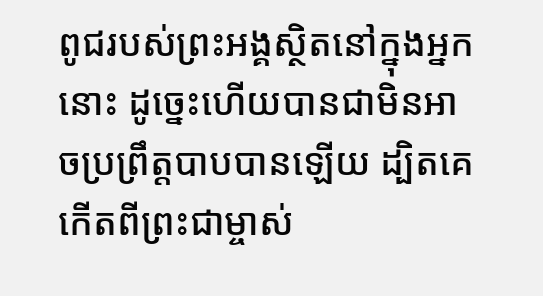ពូជរបស់ព្រះអង្គស្ថិតនៅក្នុងអ្នកនោះ ដូច្នេះហើយបានជាមិនអាចប្រព្រឹត្ដបាបបានឡើយ ដ្បិតគេកើតពីព្រះជាម្ចាស់